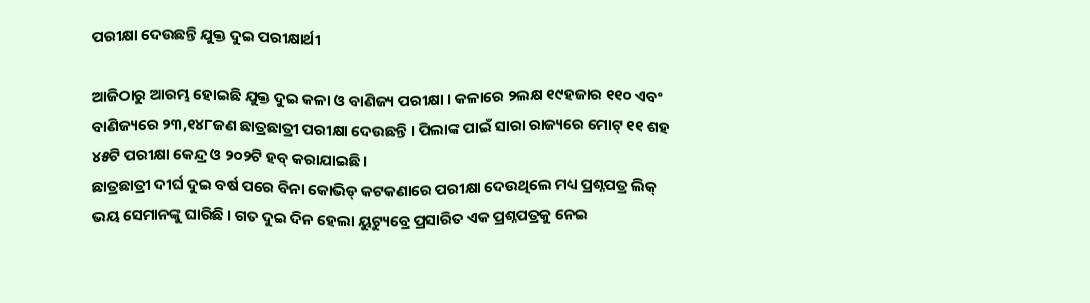ପରୀକ୍ଷା ଦେଉଛନ୍ତି ଯୁକ୍ତ ଦୁଇ ପରୀକ୍ଷାର୍ଥୀ

ଆଜିଠାରୁ ଆରମ୍ଭ ହୋଇଛି ଯୁକ୍ତ ଦୁଇ କଳା ଓ ବାଣିଜ୍ୟ ପରୀକ୍ଷା । କଳାରେ ୨ଲକ୍ଷ ୧୯ହଜାର ୧୧୦ ଏବଂ ବାଣିଜ୍ୟରେ ୨୩,୧୪୮ଜଣ ଛାତ୍ରଛାତ୍ରୀ ପରୀକ୍ଷା ଦେଉଛନ୍ତି । ପିଲାଙ୍କ ପାଇଁ ସାରା ରାଜ୍ୟରେ ମୋଟ୍ ୧୧ ଶହ ୪୫ଟି ପରୀକ୍ଷା କେନ୍ଦ୍ର ଓ ୨୦୨ଟି ହବ୍ କରାଯାଇଛି ।
ଛାତ୍ରଛାତ୍ରୀ ଦୀର୍ଘ ଦୁଇ ବର୍ଷ ପରେ ବିନା କୋଭିଡ୍ କଟକଣାରେ ପରୀକ୍ଷା ଦେଉଥିଲେ ମଧ୍ୟ ପ୍ରଶ୍ନପତ୍ର ଲିକ୍ ଭୟ ସେମାନଙ୍କୁ ଘାରିଛି । ଗତ ଦୁଇ ଦିନ ହେଲା ୟୁଟ୍ୟୁବ୍ରେ ପ୍ରସାରିତ ଏକ ପ୍ରଶ୍ନପତ୍ରକୁ ନେଇ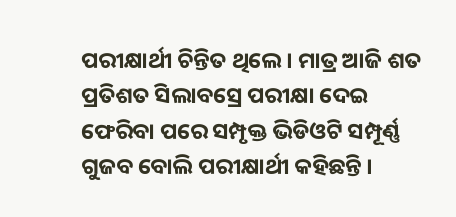ପରୀକ୍ଷାର୍ଥୀ ଚିନ୍ତିତ ଥିଲେ । ମାତ୍ର ଆଜି ଶତ ପ୍ରତିଶତ ସିଲାବସ୍ରେ ପରୀକ୍ଷା ଦେଇ ଫେରିବା ପରେ ସମ୍ପୃକ୍ତ ଭିଡିଓଟି ସମ୍ପୂର୍ଣ୍ଣ ଗୁଜବ ବୋଲି ପରୀକ୍ଷାର୍ଥୀ କହିଛନ୍ତି ।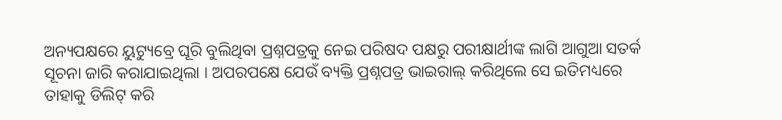ଅନ୍ୟପକ୍ଷରେ ୟୁଟ୍ୟୁବ୍ରେ ଘୂରି ବୁଲିଥିବା ପ୍ରଶ୍ନପତ୍ରକୁ ନେଇ ପରିଷଦ ପକ୍ଷରୁ ପରୀକ୍ଷାର୍ଥୀଙ୍କ ଲାଗି ଆଗୁଆ ସତର୍କ ସୂଚନା ଜାରି କରାଯାଇଥିଲା । ଅପରପକ୍ଷେ ଯେଉଁ ବ୍ୟକ୍ତି ପ୍ରଶ୍ନପତ୍ର ଭାଇରାଲ୍ କରିଥିଲେ ସେ ଇତିମଧ୍ୟରେ ତାହାକୁ ଡିଲିଟ୍ କରି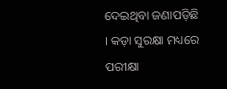ଦେଇଥିବା ଜଣାପଡ଼ିଛି । କଡ଼ା ସୁରକ୍ଷା ମଧ୍ୟରେ ପରୀକ୍ଷା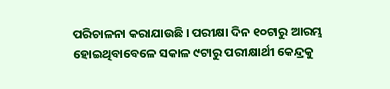ପରିଚାଳନା କରାଯାଉଛି । ପରୀକ୍ଷା ଦିନ ୧୦ଟାରୁ ଆରମ୍ଭ ହୋଇଥିବାବେଳେ ସକାଳ ୯ଟାରୁ ପରୀକ୍ଷାର୍ଥୀ କେନ୍ଦ୍ରକୁ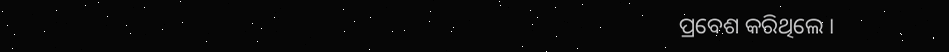ପ୍ରବେଶ କରିଥିଲେ ।